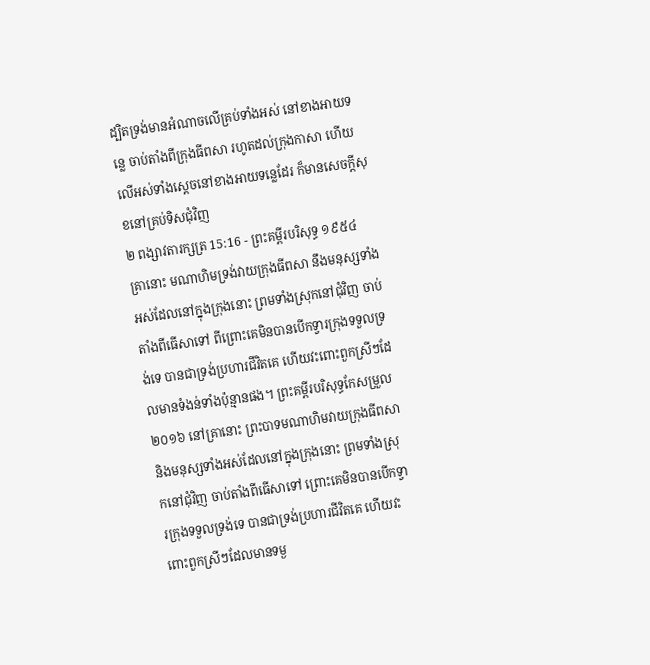ដ្បិតទ្រង់មានអំណាចលើគ្រប់ទាំងអស់ នៅខាងអាយទន្លេ ចាប់តាំងពីក្រុងធីពសា រហូតដល់ក្រុងកាសា ហើយលើអស់ទាំងស្តេចនៅខាងអាយទន្លេដែរ ក៏មានសេចក្ដីសុខនៅគ្រប់ទិសជុំវិញ
២ ពង្សាវតារក្សត្រ 15:16 - ព្រះគម្ពីរបរិសុទ្ធ ១៩៥៤ គ្រានោះ មណាហិមទ្រង់វាយក្រុងធីពសា នឹងមនុស្សទាំងអស់ដែលនៅក្នុងក្រុងនោះ ព្រមទាំងស្រុកនៅជុំវិញ ចាប់តាំងពីធើសាទៅ ពីព្រោះគេមិនបានបើកទ្វារក្រុងទទួលទ្រង់ទេ បានជាទ្រង់ប្រហារជីវិតគេ ហើយវះពោះពួកស្រីៗដែលមានទំងន់ទាំងប៉ុន្មានផង។ ព្រះគម្ពីរបរិសុទ្ធកែសម្រួល ២០១៦ នៅគ្រានោះ ព្រះបាទមណាហិមវាយក្រុងធីពសា និងមនុស្សទាំងអស់ដែលនៅក្នុងក្រុងនោះ ព្រមទាំងស្រុកនៅជុំវិញ ចាប់តាំងពីធើសាទៅ ព្រោះគេមិនបានបើកទ្វារក្រុងទទួលទ្រង់ទេ បានជាទ្រង់ប្រហារជីវិតគេ ហើយវះពោះពួកស្រីៗដែលមានទម្ង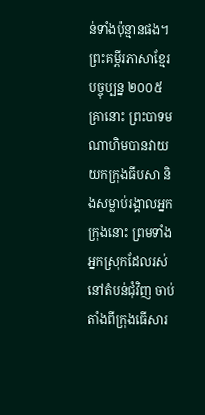ន់ទាំងប៉ុន្មានផង។ ព្រះគម្ពីរភាសាខ្មែរបច្ចុប្បន្ន ២០០៥ គ្រានោះ ព្រះបាទមណាហិមបានវាយយកក្រុងធីបសា និងសម្លាប់រង្គាលអ្នកក្រុងនោះ ព្រមទាំងអ្នកស្រុកដែលរស់នៅតំបន់ជុំវិញ ចាប់តាំងពីក្រុងធើសារ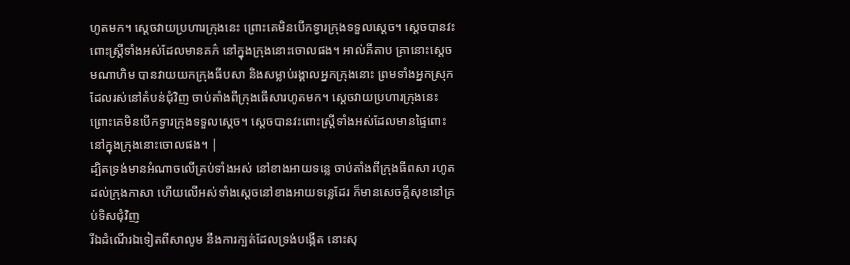ហូតមក។ ស្ដេចវាយប្រហារក្រុងនេះ ព្រោះគេមិនបើកទ្វារក្រុងទទួលស្ដេច។ ស្ដេចបានវះពោះស្ត្រីទាំងអស់ដែលមានគភ៌ នៅក្នុងក្រុងនោះចោលផង។ អាល់គីតាប គ្រានោះស្តេចមណាហិម បានវាយយកក្រុងធីបសា និងសម្លាប់រង្គាលអ្នកក្រុងនោះ ព្រមទាំងអ្នកស្រុកដែលរស់នៅតំបន់ជុំវិញ ចាប់តាំងពីក្រុងធើសារហូតមក។ ស្តេចវាយប្រហារក្រុងនេះ ព្រោះគេមិនបើកទ្វារក្រុងទទួលស្តេច។ ស្តេចបានវះពោះស្ត្រីទាំងអស់ដែលមានផ្ទៃពោះ នៅក្នុងក្រុងនោះចោលផង។ |
ដ្បិតទ្រង់មានអំណាចលើគ្រប់ទាំងអស់ នៅខាងអាយទន្លេ ចាប់តាំងពីក្រុងធីពសា រហូតដល់ក្រុងកាសា ហើយលើអស់ទាំងស្តេចនៅខាងអាយទន្លេដែរ ក៏មានសេចក្ដីសុខនៅគ្រប់ទិសជុំវិញ
រីឯដំណើរឯទៀតពីសាលូម នឹងការក្បត់ដែលទ្រង់បង្កើត នោះសុ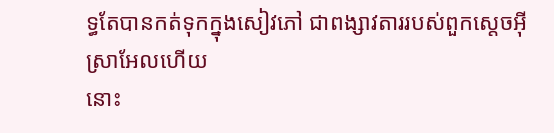ទ្ធតែបានកត់ទុកក្នុងសៀវភៅ ជាពង្សាវតាររបស់ពួកស្តេចអ៊ីស្រាអែលហើយ
នោះ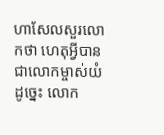ហាសែលសួរលោកថា ហេតុអ្វីបានជាលោកម្ចាស់យំដូច្នេះ លោក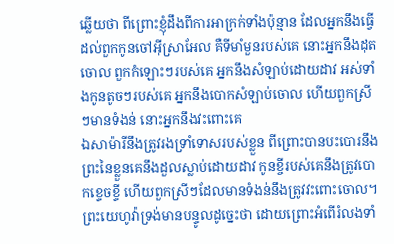ឆ្លើយថា ពីព្រោះខ្ញុំដឹងពីការអាក្រក់ទាំងប៉ុន្មាន ដែលអ្នកនឹងធ្វើដល់ពួកកូនចៅអ៊ីស្រាអែល គឺទីមាំមួនរបស់គេ នោះអ្នកនឹងដុតចោល ពួកកំឡោះៗរបស់គេ អ្នកនឹងសំឡាប់ដោយដាវ អស់ទាំងកូនតូចៗរបស់គេ អ្នកនឹងបោកសំឡាប់ចោល ហើយពួកស្រីៗមានទំងន់ នោះអ្នកនឹងវះពោះគេ
ឯសាម៉ារីនឹងត្រូវរងទ្រាំទោសរបស់ខ្លួន ពីព្រោះបានបះបោរនឹងព្រះនៃខ្លួនគេនឹងដួលស្លាប់ដោយដាវ កូនខ្ចីរបស់គេនឹងត្រូវបោកខ្ទេចខ្ទី ហើយពួកស្រីៗដែលមានទំងន់នឹងត្រូវវះពោះចោល។
ព្រះយេហូវ៉ាទ្រង់មានបន្ទូលដូច្នេះថា ដោយព្រោះអំពើរំលងទាំ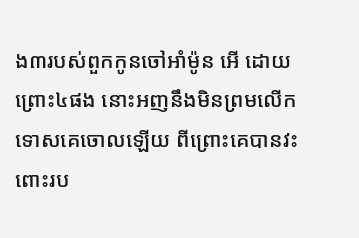ង៣របស់ពួកកូនចៅអាំម៉ូន អើ ដោយព្រោះ៤ផង នោះអញនឹងមិនព្រមលើកទោសគេចោលឡើយ ពីព្រោះគេបានវះពោះរប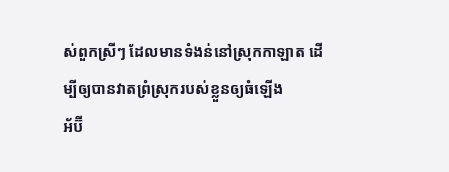ស់ពួកស្រីៗ ដែលមានទំងន់នៅស្រុកកាឡាត ដើម្បីឲ្យបានវាតព្រំស្រុករបស់ខ្លួនឲ្យធំឡើង
អ័ប៊ី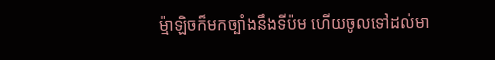ម៉្មាឡិចក៏មកច្បាំងនឹងទីប៉ម ហើយចូលទៅដល់មា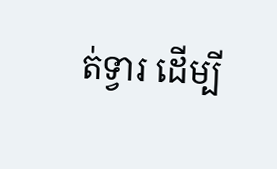ត់ទ្វារ ដើម្បី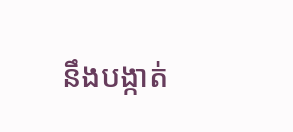នឹងបង្កាត់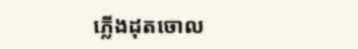ភ្លើងដុតចោល